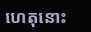ហេតុនោះ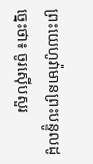ព្រះយេហូវ៉ាមានព្រះបន្ទូលដូច្នេះថា៖ ចូរស៊ើបសួរ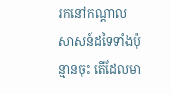រកនៅកណ្ដាលសាសន៍ដទៃទាំងប៉ុន្មានចុះ តើដែលមា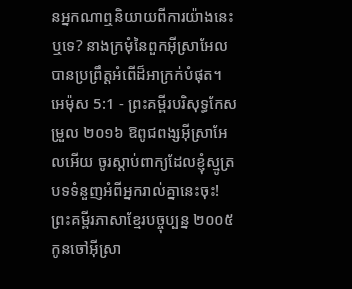នអ្នកណាឮនិយាយពីការយ៉ាងនេះឬទេ? នាងក្រមុំនៃពួកអ៊ីស្រាអែល បានប្រព្រឹត្តអំពើដ៏អាក្រក់បំផុត។
អេម៉ុស 5:1 - ព្រះគម្ពីរបរិសុទ្ធកែសម្រួល ២០១៦ ឱពូជពង្សអ៊ីស្រាអែលអើយ ចូរស្តាប់ពាក្យដែលខ្ញុំស្មូត្របទទំនួញអំពីអ្នករាល់គ្នានេះចុះ! ព្រះគម្ពីរភាសាខ្មែរបច្ចុប្បន្ន ២០០៥ កូនចៅអ៊ីស្រា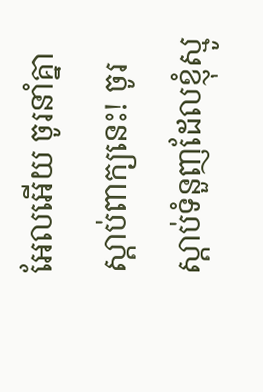អែលអើយ ចូរនាំគ្នាស្ដាប់ពាក្យនេះ! ចូរស្ដាប់ទំនួញដែលខ្ញុំស្មូ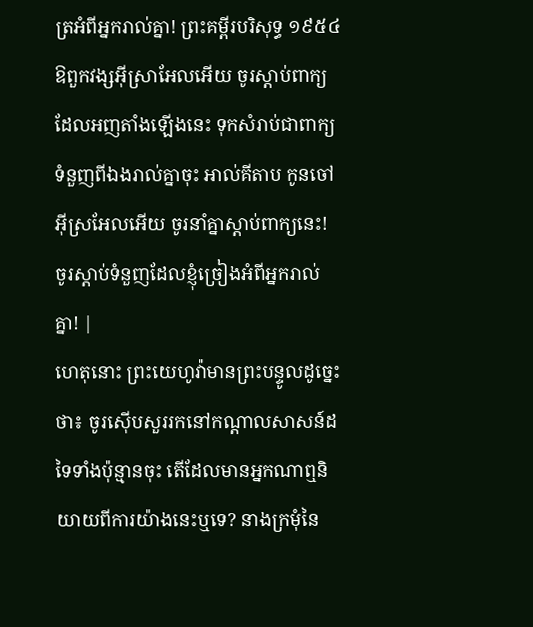ត្រអំពីអ្នករាល់គ្នា! ព្រះគម្ពីរបរិសុទ្ធ ១៩៥៤ ឱពួកវង្សអ៊ីស្រាអែលអើយ ចូរស្តាប់ពាក្យដែលអញតាំងឡើងនេះ ទុកសំរាប់ជាពាក្យទំនួញពីឯងរាល់គ្នាចុះ អាល់គីតាប កូនចៅអ៊ីស្រអែលអើយ ចូរនាំគ្នាស្ដាប់ពាក្យនេះ! ចូរស្ដាប់ទំនួញដែលខ្ញុំច្រៀងអំពីអ្នករាល់គ្នា! |
ហេតុនោះ ព្រះយេហូវ៉ាមានព្រះបន្ទូលដូច្នេះថា៖ ចូរស៊ើបសួររកនៅកណ្ដាលសាសន៍ដទៃទាំងប៉ុន្មានចុះ តើដែលមានអ្នកណាឮនិយាយពីការយ៉ាងនេះឬទេ? នាងក្រមុំនៃ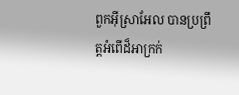ពួកអ៊ីស្រាអែល បានប្រព្រឹត្តអំពើដ៏អាក្រក់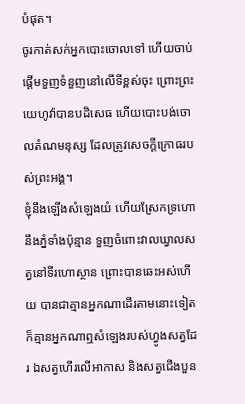បំផុត។
ចូរកាត់សក់អ្នកបោះចោលទៅ ហើយចាប់ផ្ដើមទួញទំនួញនៅលើទីខ្ពស់ចុះ ព្រោះព្រះយេហូវ៉ាបានបដិសេធ ហើយបោះបង់ចោលតំណមនុស្ស ដែលត្រូវសេចក្ដីក្រោធរបស់ព្រះអង្គ។
ខ្ញុំនឹងឡើងសំឡេងយំ ហើយស្រែកទ្រហោនឹងភ្នំទាំងប៉ុន្មាន ទួញចំពោះវាលឃ្វាលសត្វនៅទីរហោស្ថាន ព្រោះបានឆេះអស់ហើយ បានជាគ្មានអ្នកណាដើរតាមនោះទៀត ក៏គ្មានអ្នកណាឮសំឡេងរបស់ហ្វូងសត្វដែរ ឯសត្វហើរលើអាកាស និងសត្វជើងបួន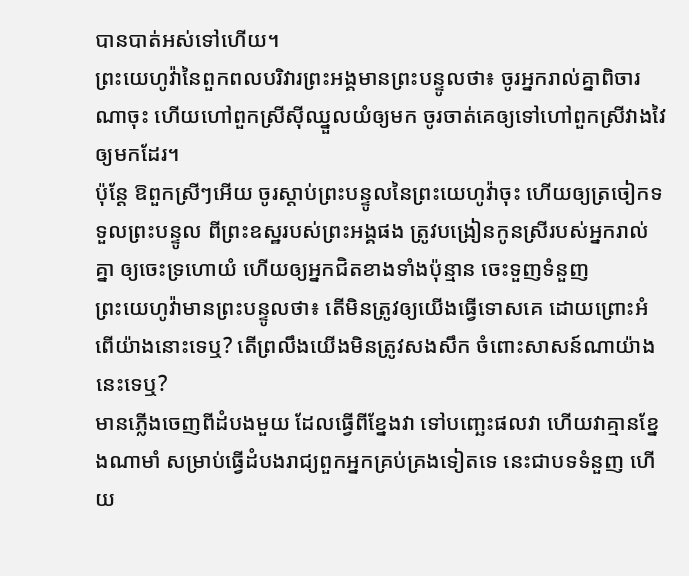បានបាត់អស់ទៅហើយ។
ព្រះយេហូវ៉ានៃពួកពលបរិវារព្រះអង្គមានព្រះបន្ទូលថា៖ ចូរអ្នករាល់គ្នាពិចារណាចុះ ហើយហៅពួកស្រីស៊ីឈ្នួលយំឲ្យមក ចូរចាត់គេឲ្យទៅហៅពួកស្រីវាងវៃឲ្យមកដែរ។
ប៉ុន្តែ ឱពួកស្រីៗអើយ ចូរស្តាប់ព្រះបន្ទូលនៃព្រះយេហូវ៉ាចុះ ហើយឲ្យត្រចៀកទទួលព្រះបន្ទូល ពីព្រះឧស្ឋរបស់ព្រះអង្គផង ត្រូវបង្រៀនកូនស្រីរបស់អ្នករាល់គ្នា ឲ្យចេះទ្រហោយំ ហើយឲ្យអ្នកជិតខាងទាំងប៉ុន្មាន ចេះទួញទំនួញ
ព្រះយេហូវ៉ាមានព្រះបន្ទូលថា៖ តើមិនត្រូវឲ្យយើងធ្វើទោសគេ ដោយព្រោះអំពើយ៉ាងនោះទេឬ? តើព្រលឹងយើងមិនត្រូវសងសឹក ចំពោះសាសន៍ណាយ៉ាងនេះទេឬ?
មានភ្លើងចេញពីដំបងមួយ ដែលធ្វើពីខ្នែងវា ទៅបញ្ឆេះផលវា ហើយវាគ្មានខ្នែងណាមាំ សម្រាប់ធ្វើដំបងរាជ្យពួកអ្នកគ្រប់គ្រងទៀតទេ នេះជាបទទំនួញ ហើយ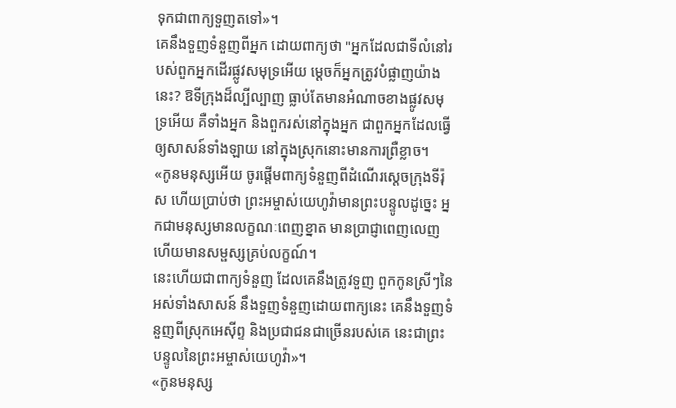ទុកជាពាក្យទួញតទៅ»។
គេនឹងទួញទំនួញពីអ្នក ដោយពាក្យថា "អ្នកដែលជាទីលំនៅរបស់ពួកអ្នកដើរផ្លូវសមុទ្រអើយ ម្តេចក៏អ្នកត្រូវបំផ្លាញយ៉ាងនេះ? ឱទីក្រុងដ៏ល្បីល្បាញ ធ្លាប់តែមានអំណាចខាងផ្លូវសមុទ្រអើយ គឺទាំងអ្នក និងពួករស់នៅក្នុងអ្នក ជាពួកអ្នកដែលធ្វើឲ្យសាសន៍ទាំងឡាយ នៅក្នុងស្រុកនោះមានការព្រឺខ្លាច។
«កូនមនុស្សអើយ ចូរផ្តើមពាក្យទំនួញពីដំណើរស្តេចក្រុងទីរ៉ុស ហើយប្រាប់ថា ព្រះអម្ចាស់យេហូវ៉ាមានព្រះបន្ទូលដូច្នេះ អ្នកជាមនុស្សមានលក្ខណៈពេញខ្នាត មានប្រាជ្ញាពេញលេញ ហើយមានសម្ផស្សគ្រប់លក្ខណ៍។
នេះហើយជាពាក្យទំនួញ ដែលគេនឹងត្រូវទួញ ពួកកូនស្រីៗនៃអស់ទាំងសាសន៍ នឹងទួញទំនួញដោយពាក្យនេះ គេនឹងទួញទំនួញពីស្រុកអេស៊ីព្ទ និងប្រជាជនជាច្រើនរបស់គេ នេះជាព្រះបន្ទូលនៃព្រះអម្ចាស់យេហូវ៉ា»។
«កូនមនុស្ស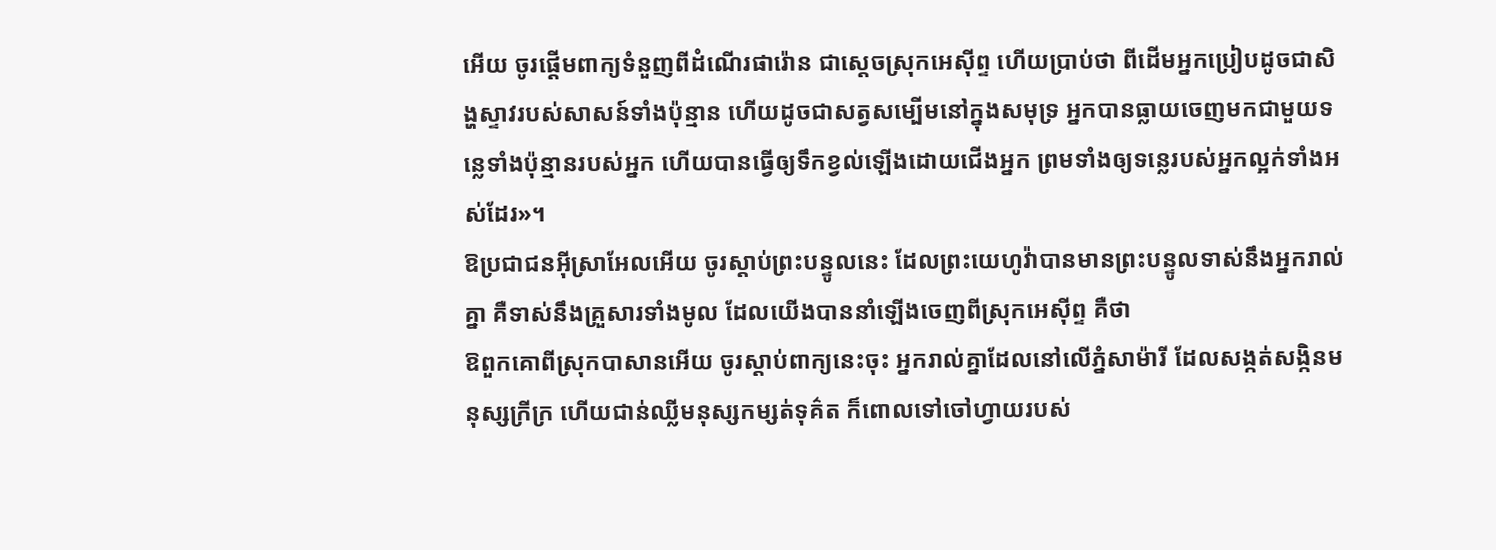អើយ ចូរផ្តើមពាក្យទំនួញពីដំណើរផារ៉ោន ជាស្តេចស្រុកអេស៊ីព្ទ ហើយប្រាប់ថា ពីដើមអ្នកប្រៀបដូចជាសិង្ហស្ទាវរបស់សាសន៍ទាំងប៉ុន្មាន ហើយដូចជាសត្វសម្បើមនៅក្នុងសមុទ្រ អ្នកបានធ្លាយចេញមកជាមួយទន្លេទាំងប៉ុន្មានរបស់អ្នក ហើយបានធ្វើឲ្យទឹកខ្វល់ឡើងដោយជើងអ្នក ព្រមទាំងឲ្យទន្លេរបស់អ្នកល្អក់ទាំងអស់ដែរ»។
ឱប្រជាជនអ៊ីស្រាអែលអើយ ចូរស្តាប់ព្រះបន្ទូលនេះ ដែលព្រះយេហូវ៉ាបានមានព្រះបន្ទូលទាស់នឹងអ្នករាល់គ្នា គឺទាស់នឹងគ្រួសារទាំងមូល ដែលយើងបាននាំឡើងចេញពីស្រុកអេស៊ីព្ទ គឺថា
ឱពួកគោពីស្រុកបាសានអើយ ចូរស្តាប់ពាក្យនេះចុះ អ្នករាល់គ្នាដែលនៅលើភ្នំសាម៉ារី ដែលសង្កត់សង្កិនមនុស្សក្រីក្រ ហើយជាន់ឈ្លីមនុស្សកម្សត់ទុគ៌ត ក៏ពោលទៅចៅហ្វាយរបស់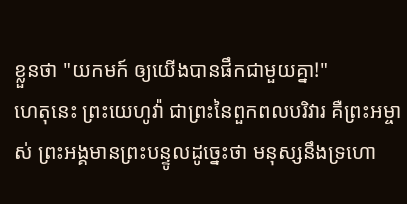ខ្លួនថា "យកមក៍ ឲ្យយើងបានផឹកជាមួយគ្នា!"
ហេតុនេះ ព្រះយេហូវ៉ា ជាព្រះនៃពួកពលបរិវារ គឺព្រះអម្ចាស់ ព្រះអង្គមានព្រះបន្ទូលដូច្នេះថា មនុស្សនឹងទ្រហោ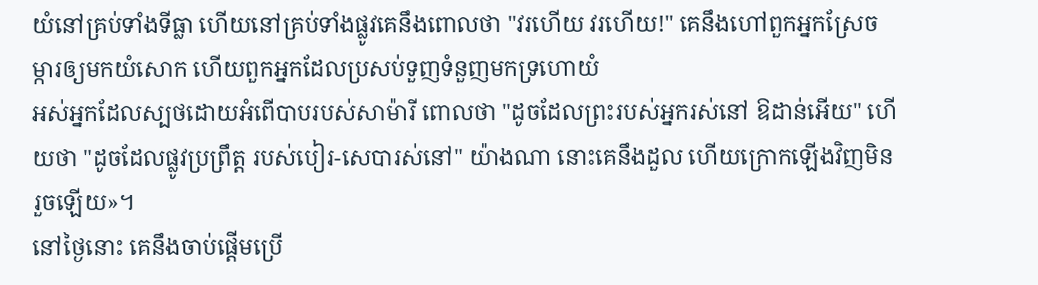យំនៅគ្រប់ទាំងទីធ្លា ហើយនៅគ្រប់ទាំងផ្លូវគេនឹងពោលថា "វរហើយ វរហើយ!" គេនឹងហៅពួកអ្នកស្រែចម្ការឲ្យមកយំសោក ហើយពួកអ្នកដែលប្រសប់ទួញទំនួញមកទ្រហោយំ
អស់អ្នកដែលស្បថដោយអំពើបាបរបស់សាម៉ារី ពោលថា "ដូចដែលព្រះរបស់អ្នករស់នៅ ឱដាន់អើយ" ហើយថា "ដូចដែលផ្លូវប្រព្រឹត្ត របស់បៀរ-សេបារស់នៅ" យ៉ាងណា នោះគេនឹងដួល ហើយក្រោកឡើងវិញមិនរួចឡើយ»។
នៅថ្ងៃនោះ គេនឹងចាប់ផ្ដើមប្រើ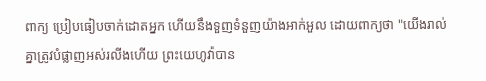ពាក្យ ប្រៀបធៀបចាក់ដោតអ្នក ហើយនឹងទួញទំនួញយ៉ាងអាក់អួល ដោយពាក្យថា "យើងរាល់គ្នាត្រូវបំផ្លាញអស់រលីងហើយ ព្រះយេហូវ៉ាបាន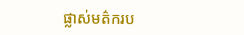ផ្លាស់មត៌ករប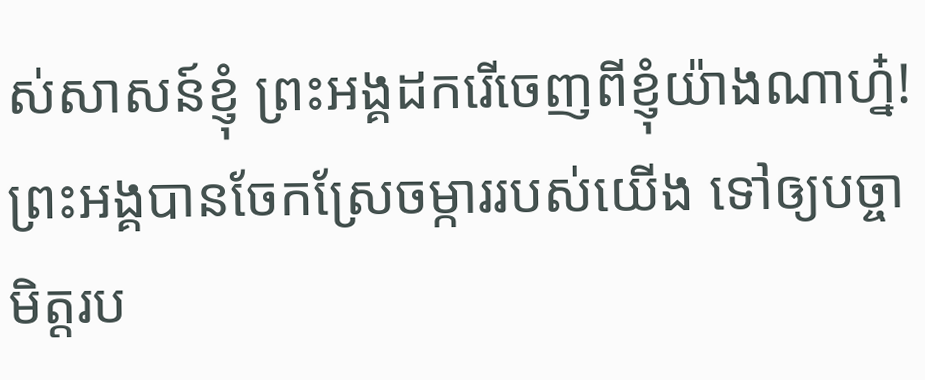ស់សាសន៍ខ្ញុំ ព្រះអង្គដករើចេញពីខ្ញុំយ៉ាងណាហ្ន៎! ព្រះអង្គបានចែកស្រែចម្ការរបស់យើង ទៅឲ្យបច្ចាមិត្តរប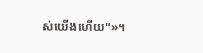ស់យើងហើយ"»។